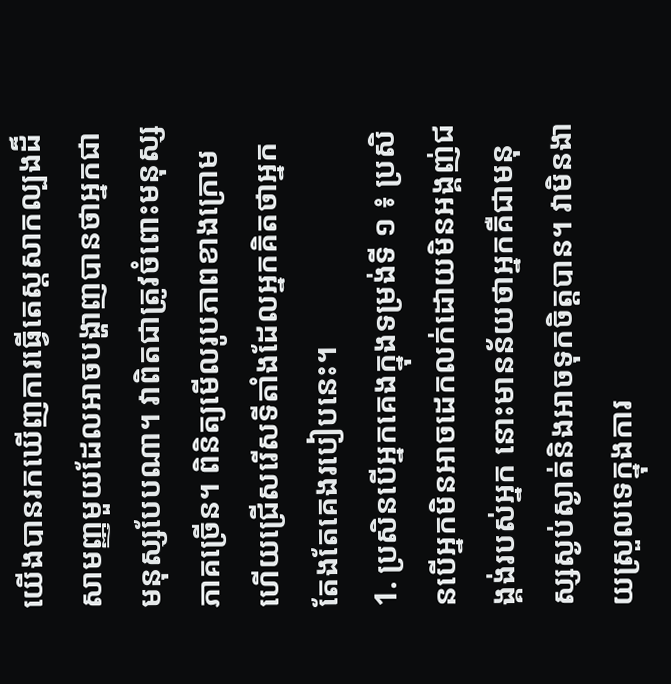យើងបានរកឃើញការធ្វើតេស្តសាកល្បងដ៏សាមញ្ញមួយដែលអាចបង្ហាញបានថាអ្នកជាមនុស្សបែបណា។ វាពិតជាត្រូវចំពោះមនុស្សភាគច្រើន។ ពិនិត្យមើលរូបភាពខាងក្រោមហើយជ្រើសរើសទីតាំងដែលអ្នកគិតថាអ្នកតែងតែគេងរបៀបនេះ។
1. ប្រសិនបើអ្នកគេងក្នុងទម្រង់ទី ១ ៖ ប្រសិនបើអ្នកមិនអាចដេកលក់ដោយមិនអង្គញ់ជង្គង់របស់អ្នក នោះមានន័យថាអ្នកគឺជាមនុស្សស្ងប់ស្ងាត់និងអាចទុកចិត្តបាន។ វាមិនងាយស្រួលទេក្នុងការ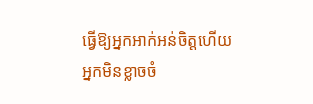ធ្វើឱ្យអ្នកអាក់អន់ចិត្តហើយអ្នកមិនខ្លាចចំ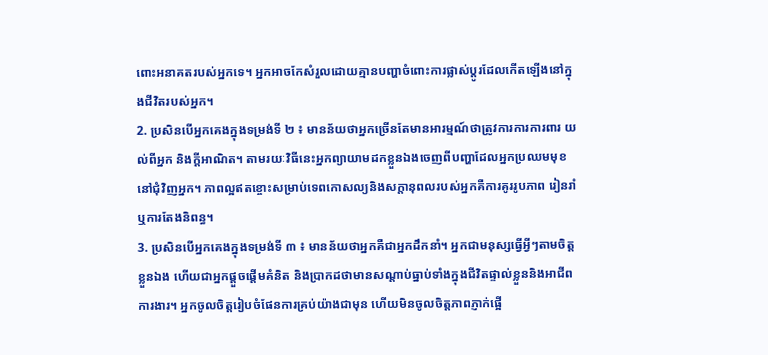ពោះអនាគតរបស់អ្នកទេ។ អ្នកអាចកែសំរួលដោយគ្មានបញ្ហាចំពោះការផ្លាស់ប្តូរដែលកើតឡើងនៅក្នុងជីវិតរបស់អ្នក។
2. ប្រសិនបើអ្នកគេងក្នុងទម្រង់ទី ២ ៖ មានន័យថាអ្នកច្រើនតែមានអារម្មណ៍ថាត្រូវការការការពារ យល់ពីអ្នក និងក្តីអាណិត។ តាមរយៈវិធីនេះអ្នកព្យាយាមដកខ្លួនឯងចេញពីបញ្ហាដែលអ្នកប្រឈមមុខនៅជុំវិញអ្នក។ ភាពល្អឥតខ្ចោះសម្រាប់ទេពកោសល្យនិងសក្តានុពលរបស់អ្នកគឺការគូររូបភាព រៀនរាំ ឬការតែងនិពន្ធ។
3. ប្រសិនបើអ្នកគេងក្នុងទម្រង់ទី ៣ ៖ មានន័យថាអ្នកគឺជាអ្នកដឹកនាំ។ អ្នកជាមនុស្សធ្វើអ្វីៗតាមចិត្តខ្លួនឯង ហើយជាអ្នកផ្តួចផ្តើមគំនិត និងប្រាកដថាមានសណ្តាប់ធ្នាប់ទាំងក្នុងជីវិតផ្ទាល់ខ្លួននិងអាជីពការងារ។ អ្នកចូលចិត្តរៀបចំផែនការគ្រប់យ៉ាងជាមុន ហើយមិនចូលចិត្តភាពភ្ញាក់ផ្អើ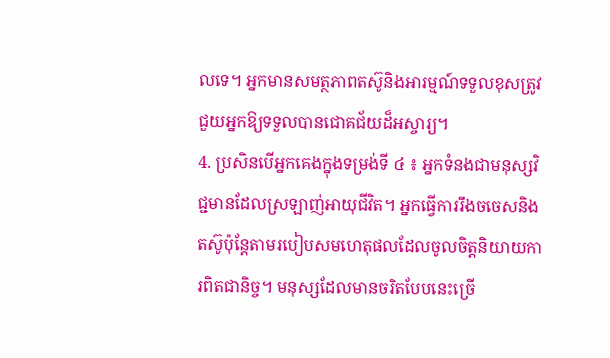លទេ។ អ្នកមានសមត្ថភាពតស៊ូនិងអារម្មណ៍ទទួលខុសត្រូវជួយអ្នកឱ្យទទួលបានជោគជ័យដ៏អស្ចារ្យ។
4. ប្រសិនបើអ្នកគេងក្នុងទម្រង់ទី ៤ ៖ អ្នកទំនងជាមនុស្សវិជ្ជមានដែលស្រឡាញ់អាយុជីវិត។ អ្នកធ្វើការរឹងចចេសនិងតស៊ូប៉ុន្តែតាមរបៀបសមហេតុផលដែលចូលចិត្តនិយាយការពិតជានិច្ច។ មនុស្សដែលមានចរិតបែបនេះច្រើ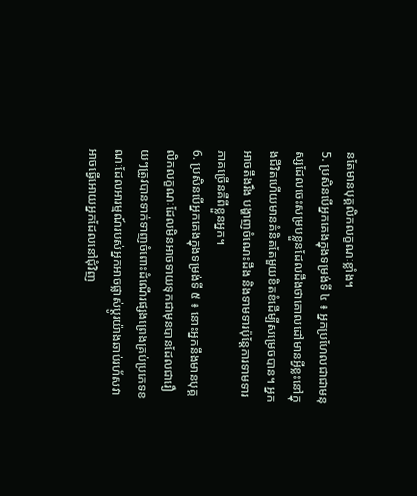នតែមានបុគ្គលិកលក្ខណៈខ្លាំង។
5. ប្រសិនបើអ្នកគេងក្នុងទម្រង់ទី ៤ ៖ អ្នកប្រហែលជាជាមនុស្សដែលចេះសម្របខ្លួនដែលដឹងថាគោលដៅមានអ្វីខ្លះនៅក្នុងជីវិតហើយមានគំនិតតែមួយខិតខំដើម្បីសម្រេចបាន។ អ្នកអាចតឹងរឹង បង្ហាញចំណេះដឹង និងទាមទារប៉ុន្តែការទាមទារភាគច្រើនគឺពីខ្លួនអ្នក។
6. ប្រសិនបើអ្នកគេងក្នុងទម្រង់ទី ៥ ៖ នោះអ្នកនឹងមានបុគ្គលិកលក្ខណៈដែលមិនអាចទាយទុកជាមុនបានដែលជារឿយៗត្រូវបានទាក់ទាញចំពោះដំណើរផ្សងព្រេងគ្រប់ប្រភេទខណៈដែលអារម្មណ៍របស់អ្នកអាចផ្លាស់ប្តូរយ៉ាងឆាប់រហ័សវាអាចធ្វើអោយអ្នកដែលនៅជុំវិញ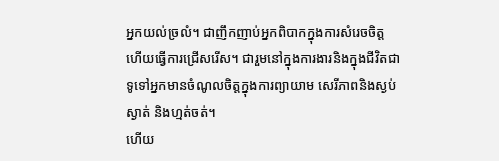អ្នកយល់ច្រលំ។ ជាញឹកញាប់អ្នកពិបាកក្នុងការសំរេចចិត្តហើយធ្វើការជ្រើសរើស។ ជារួមនៅក្នុងការងារនិងក្នុងជីវិតជាទូទៅអ្នកមានចំណូលចិត្តក្នុងការព្យាយាម សេរីភាពនិងស្ងប់ស្ងាត់ និងហ្មត់ចត់។
ហើយ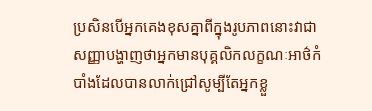ប្រសិនបើអ្នកគេងខុសគ្នាពីក្នុងរូបភាពនោះវាជាសញ្ញាបង្ហាញថាអ្នកមានបុគ្គលិកលក្ខណៈអាថ៌កំបាំងដែលបានលាក់ជ្រៅសូម្បីតែអ្នកខ្លួ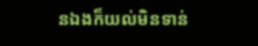នឯងក៏យល់មិនទាន់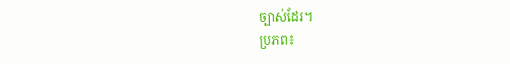ច្បាស់ដែរ។
ប្រភព៖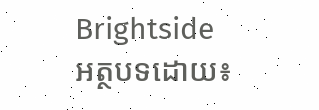Brightside
អត្ថបទដោយ៖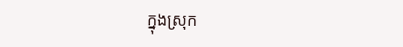ក្នុងស្រុក